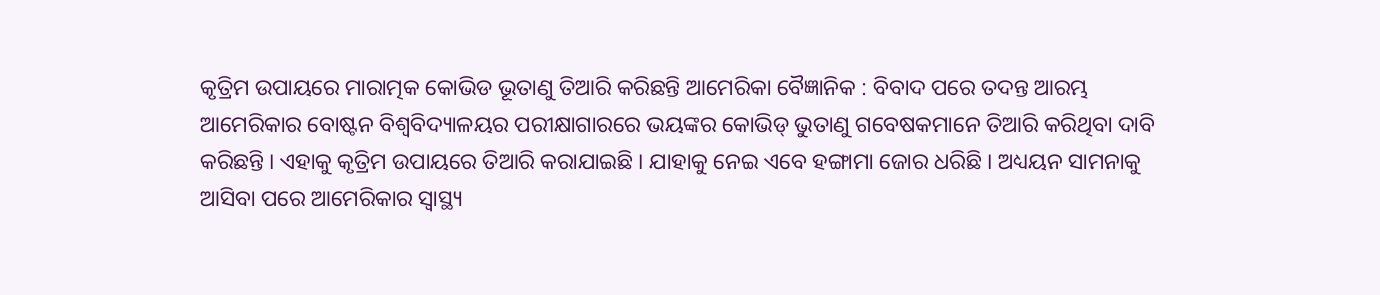କୃତ୍ରିମ ଉପାୟରେ ମାରାତ୍ମକ କୋଭିଡ ଭୂତାଣୁ ତିଆରି କରିଛନ୍ତି ଆମେରିକା ବୈଜ୍ଞାନିକ : ବିବାଦ ପରେ ତଦନ୍ତ ଆରମ୍ଭ
ଆମେରିକାର ବୋଷ୍ଟନ ବିଶ୍ୱବିଦ୍ୟାଳୟର ପରୀକ୍ଷାଗାରରେ ଭୟଙ୍କର କୋଭିଡ୍ ଭୁତାଣୁ ଗବେଷକମାନେ ତିଆରି କରିଥିବା ଦାବି କରିଛନ୍ତି । ଏହାକୁ କୃତ୍ରିମ ଉପାୟରେ ତିଆରି କରାଯାଇଛି । ଯାହାକୁ ନେଇ ଏବେ ହଙ୍ଗାମା ଜୋର ଧରିଛି । ଅଧ୍ୟୟନ ସାମନାକୁ ଆସିବା ପରେ ଆମେରିକାର ସ୍ୱାସ୍ଥ୍ୟ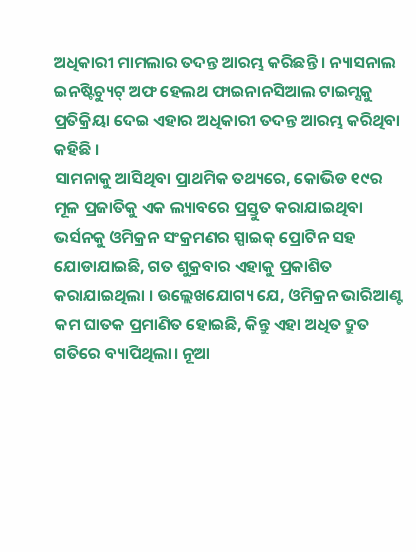ଅଧିକାରୀ ମାମଲାର ତଦନ୍ତ ଆରମ୍ଭ କରିଛନ୍ତି । ନ୍ୟାସନାଲ ଇନଷ୍ଟିଚ୍ୟୁଟ୍ ଅଫ ହେଲଥ ଫାଇନାନସିଆଲ ଟାଇମ୍ସକୁ ପ୍ରତିକ୍ରିୟା ଦେଇ ଏହାର ଅଧିକାରୀ ତଦନ୍ତ ଆରମ୍ଭ କରିଥିବା କହିଛି ।
ସାମନାକୁ ଆସିଥିବା ପ୍ରାଥମିକ ତଥ୍ୟରେ, କୋଭିଡ ୧୯ର ମୂଳ ପ୍ରଜାତିକୁ ଏକ ଲ୍ୟାବରେ ପ୍ରସ୍ତୁତ କରାଯାଇଥିବା ଭର୍ସନକୁ ଓମିକ୍ରନ ସଂକ୍ରମଣର ସ୍ପାଇକ୍ ପ୍ରୋଟିନ ସହ ଯୋଡାଯାଇଛି, ଗତ ଶୁକ୍ରବାର ଏହାକୁ ପ୍ରକାଶିତ କରାଯାଇଥିଲା । ଉଲ୍ଲେଖଯୋଗ୍ୟ ଯେ, ଓମିକ୍ରନ ଭାରିଆଣ୍ଟ କମ ଘାତକ ପ୍ରମାଣିତ ହୋଇଛି, କିନ୍ତୁ ଏହା ଅଧିତ ଦ୍ରୁତ ଗତିରେ ବ୍ୟାପିଥିଲା। ନୂଆ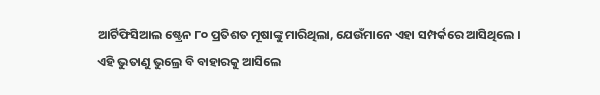ଆର୍ଟିଫିସିଆଲ ଷ୍ଟ୍ରେନ ୮୦ ପ୍ରତିଶତ ମୂଷାଙ୍କୁ ମାରିଥିଲା, ଯେଉଁମାନେ ଏହା ସମ୍ପର୍କରେ ଆସିଥିଲେ ।
ଏହି ଭୁତାଣୁ ଭୁଲ୍ରେ ବି ବାହାରକୁ ଆସିଲେ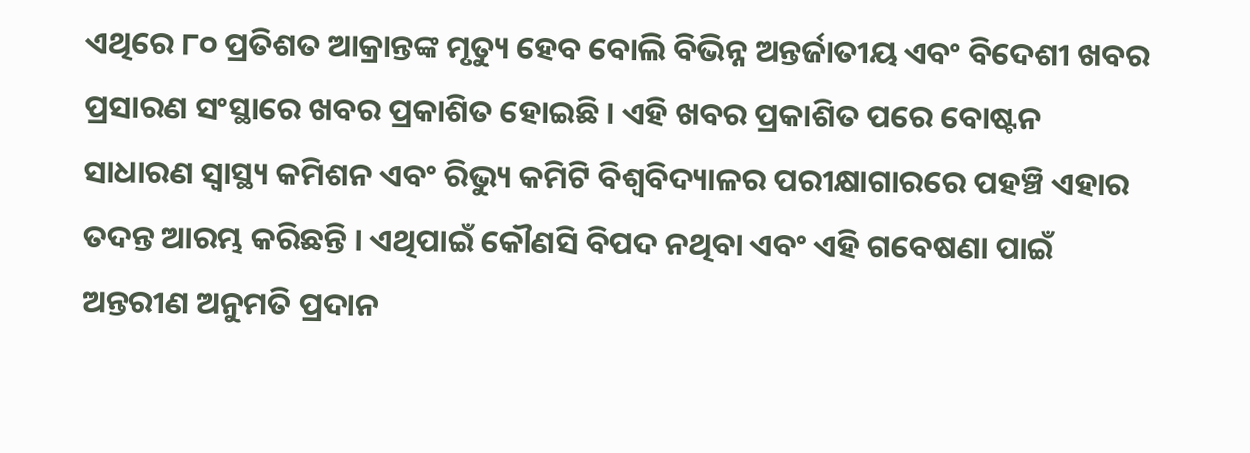ଏଥିରେ ୮୦ ପ୍ରତିଶତ ଆକ୍ରାନ୍ତଙ୍କ ମୃତ୍ୟୁ ହେବ ବୋଲି ବିଭିନ୍ନ ଅନ୍ତର୍ଜାତୀୟ ଏବଂ ବିଦେଶୀ ଖବର ପ୍ରସାରଣ ସଂସ୍ଥାରେ ଖବର ପ୍ରକାଶିତ ହୋଇଛି । ଏହି ଖବର ପ୍ରକାଶିତ ପରେ ବୋଷ୍ଟନ ସାଧାରଣ ସ୍ୱାସ୍ଥ୍ୟ କମିଶନ ଏବଂ ରିଭ୍ୟୁ କମିଟି ବିଶ୍ୱବିଦ୍ୟାଳର ପରୀକ୍ଷାଗାରରେ ପହଞ୍ଚି ଏହାର ତଦନ୍ତ ଆରମ୍ଭ କରିଛନ୍ତି । ଏଥିପାଇଁ କୌଣସି ବିପଦ ନଥିବା ଏବଂ ଏହି ଗବେଷଣା ପାଇଁ ଅନ୍ତରୀଣ ଅନୁମତି ପ୍ରଦାନ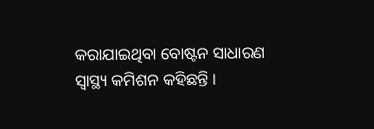କରାଯାଇଥିବା ବୋଷ୍ଟନ ସାଧାରଣ ସ୍ୱାସ୍ଥ୍ୟ କମିଶନ କହିଛନ୍ତି ।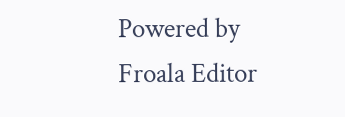Powered by Froala Editor